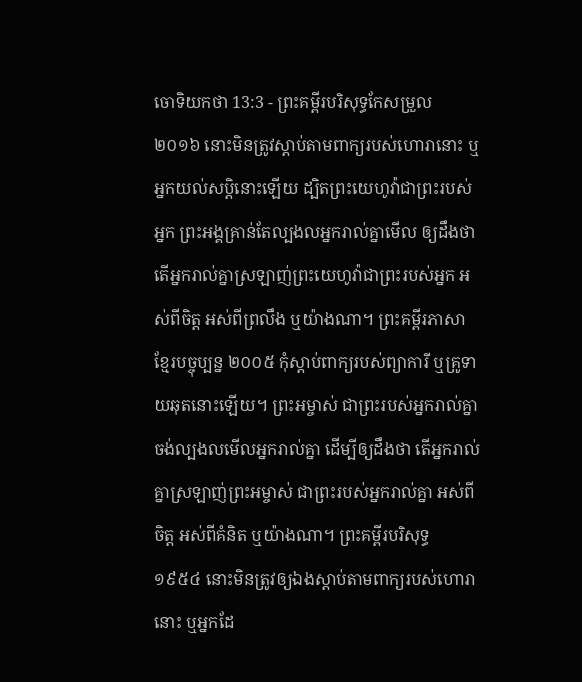ចោទិយកថា 13:3 - ព្រះគម្ពីរបរិសុទ្ធកែសម្រួល ២០១៦ នោះមិនត្រូវស្តាប់តាមពាក្យរបស់ហោរានោះ ឬអ្នកយល់សប្តិនោះឡើយ ដ្បិតព្រះយេហូវ៉ាជាព្រះរបស់អ្នក ព្រះអង្គគ្រាន់តែល្បងលអ្នករាល់គ្នាមើល ឲ្យដឹងថា តើអ្នករាល់គ្នាស្រឡាញ់ព្រះយេហូវ៉ាជាព្រះរបស់អ្នក អស់ពីចិត្ត អស់ពីព្រលឹង ឬយ៉ាងណា។ ព្រះគម្ពីរភាសាខ្មែរបច្ចុប្បន្ន ២០០៥ កុំស្ដាប់ពាក្យរបស់ព្យាការី ឬគ្រូទាយឆុតនោះឡើយ។ ព្រះអម្ចាស់ ជាព្រះរបស់អ្នករាល់គ្នា ចង់ល្បងលមើលអ្នករាល់គ្នា ដើម្បីឲ្យដឹងថា តើអ្នករាល់គ្នាស្រឡាញ់ព្រះអម្ចាស់ ជាព្រះរបស់អ្នករាល់គ្នា អស់ពីចិត្ត អស់ពីគំនិត ឬយ៉ាងណា។ ព្រះគម្ពីរបរិសុទ្ធ ១៩៥៤ នោះមិនត្រូវឲ្យឯងស្តាប់តាមពាក្យរបស់ហោរានោះ ឬអ្នកដែ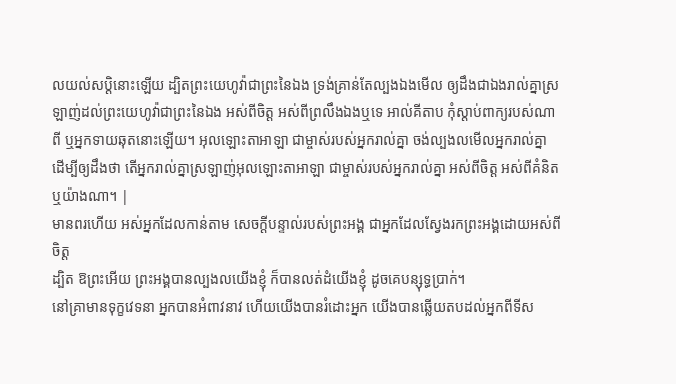លយល់សប្តិនោះឡើយ ដ្បិតព្រះយេហូវ៉ាជាព្រះនៃឯង ទ្រង់គ្រាន់តែល្បងឯងមើល ឲ្យដឹងជាឯងរាល់គ្នាស្រឡាញ់ដល់ព្រះយេហូវ៉ាជាព្រះនៃឯង អស់ពីចិត្ត អស់ពីព្រលឹងឯងឬទេ អាល់គីតាប កុំស្តាប់ពាក្យរបស់ណាពី ឬអ្នកទាយឆុតនោះឡើយ។ អុលឡោះតាអាឡា ជាម្ចាស់របស់អ្នករាល់គ្នា ចង់ល្បងលមើលអ្នករាល់គ្នា ដើម្បីឲ្យដឹងថា តើអ្នករាល់គ្នាស្រឡាញ់អុលឡោះតាអាឡា ជាម្ចាស់របស់អ្នករាល់គ្នា អស់ពីចិត្ត អស់ពីគំនិត ឬយ៉ាងណា។ |
មានពរហើយ អស់អ្នកដែលកាន់តាម សេចក្ដីបន្ទាល់របស់ព្រះអង្គ ជាអ្នកដែលស្វែងរកព្រះអង្គដោយអស់ពីចិត្ត
ដ្បិត ឱព្រះអើយ ព្រះអង្គបានល្បងលយើងខ្ញុំ ក៏បានលត់ដំយើងខ្ញុំ ដូចគេបន្សុទ្ធប្រាក់។
នៅគ្រាមានទុក្ខវេទនា អ្នកបានអំពាវនាវ ហើយយើងបានរំដោះអ្នក យើងបានឆ្លើយតបដល់អ្នកពីទីស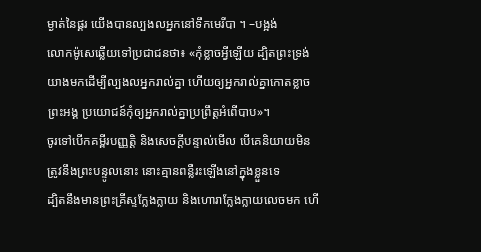ម្ងាត់នៃផ្គរ យើងបានល្បងលអ្នកនៅទឹកមេរីបា ។ –បង្អង់
លោកម៉ូសេឆ្លើយទៅប្រជាជនថា៖ «កុំខ្លាចអ្វីឡើយ ដ្បិតព្រះទ្រង់យាងមកដើម្បីល្បងលអ្នករាល់គ្នា ហើយឲ្យអ្នករាល់គ្នាកោតខ្លាចព្រះអង្គ ប្រយោជន៍កុំឲ្យអ្នករាល់គ្នាប្រព្រឹត្តអំពើបាប»។
ចូរទៅបើកគម្ពីរបញ្ញត្តិ និងសេចក្ដីបន្ទាល់មើល បើគេនិយាយមិនត្រូវនឹងព្រះបន្ទូលនោះ នោះគ្មានពន្លឺរះឡើងនៅក្នុងខ្លួនទេ
ដ្បិតនឹងមានព្រះគ្រីស្ទក្លែងក្លាយ និងហោរាក្លែងក្លាយលេចមក ហើ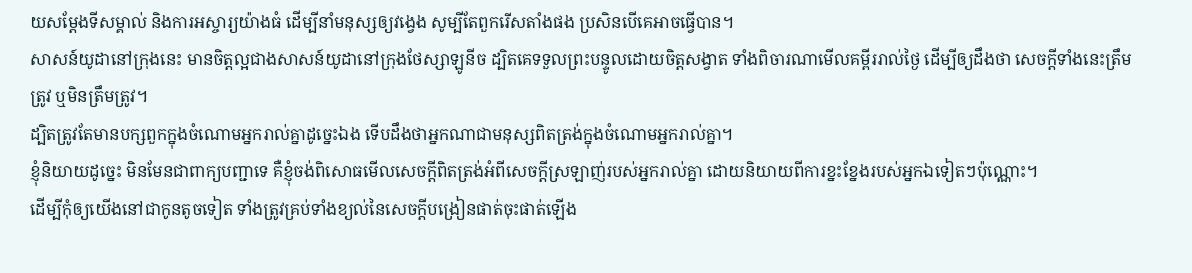យសម្តែងទីសម្គាល់ និងការអស្ចារ្យយ៉ាងធំ ដើម្បីនាំមនុស្សឲ្យវង្វេង សូម្បីតែពួករើសតាំងផង ប្រសិនបើគេអាចធ្វើបាន។
សាសន៍យូដានៅក្រុងនេះ មានចិត្តល្អជាងសាសន៍យូដានៅក្រុងថែស្សាឡូនីច ដ្បិតគេទទួលព្រះបន្ទូលដោយចិត្តសង្វាត ទាំងពិចារណាមើលគម្ពីររាល់ថ្ងៃ ដើម្បីឲ្យដឹងថា សេចក្ដីទាំងនេះត្រឹមត្រូវ ឬមិនត្រឹមត្រូវ។
ដ្បិតត្រូវតែមានបក្សពួកក្នុងចំណោមអ្នករាល់គ្នាដូច្នេះឯង ទើបដឹងថាអ្នកណាជាមនុស្សពិតត្រង់ក្នុងចំណោមអ្នករាល់គ្នា។
ខ្ញុំនិយាយដូច្នេះ មិនមែនជាពាក្យបញ្ជាទេ គឺខ្ញុំចង់ពិសោធមើលសេចក្ដីពិតត្រង់អំពីសេចក្តីស្រឡាញ់របស់អ្នករាល់គ្នា ដោយនិយាយពីការខ្នះខ្នែងរបស់អ្នកឯទៀតៗប៉ុណ្ណោះ។
ដើម្បីកុំឲ្យយើងនៅជាកូនតូចទៀត ទាំងត្រូវគ្រប់ទាំងខ្យល់នៃសេចក្តីបង្រៀនផាត់ចុះផាត់ឡើង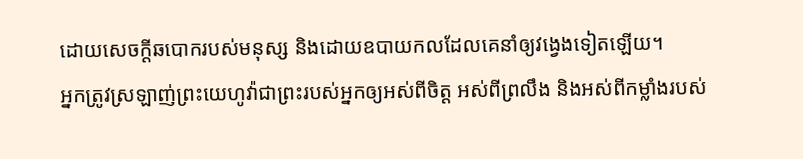ដោយសេចក្តីឆបោករបស់មនុស្ស និងដោយឧបាយកលដែលគេនាំឲ្យវង្វេងទៀតឡើយ។
អ្នកត្រូវស្រឡាញ់ព្រះយេហូវ៉ាជាព្រះរបស់អ្នកឲ្យអស់ពីចិត្ត អស់ពីព្រលឹង និងអស់ពីកម្លាំងរបស់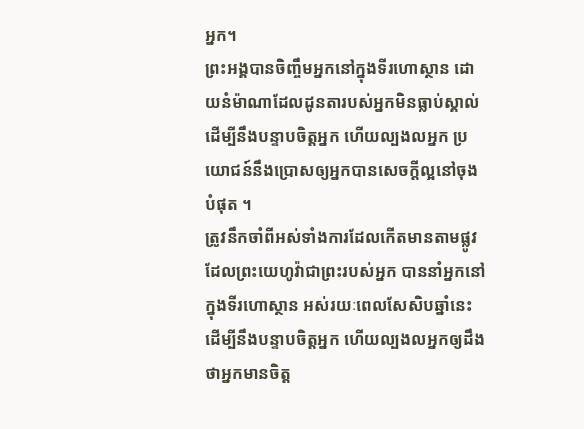អ្នក។
ព្រះអង្គបានចិញ្ចឹមអ្នកនៅក្នុងទីរហោស្ថាន ដោយនំម៉ាណាដែលដូនតារបស់អ្នកមិនធ្លាប់ស្គាល់ ដើម្បីនឹងបន្ទាបចិត្តអ្នក ហើយល្បងលអ្នក ប្រយោជន៍នឹងប្រោសឲ្យអ្នកបានសេចក្ដីល្អនៅចុងបំផុត ។
ត្រូវនឹកចាំពីអស់ទាំងការដែលកើតមានតាមផ្លូវ ដែលព្រះយេហូវ៉ាជាព្រះរបស់អ្នក បាននាំអ្នកនៅក្នុងទីរហោស្ថាន អស់រយៈពេលសែសិបឆ្នាំនេះ ដើម្បីនឹងបន្ទាបចិត្តអ្នក ហើយល្បងលអ្នកឲ្យដឹងថាអ្នកមានចិត្ត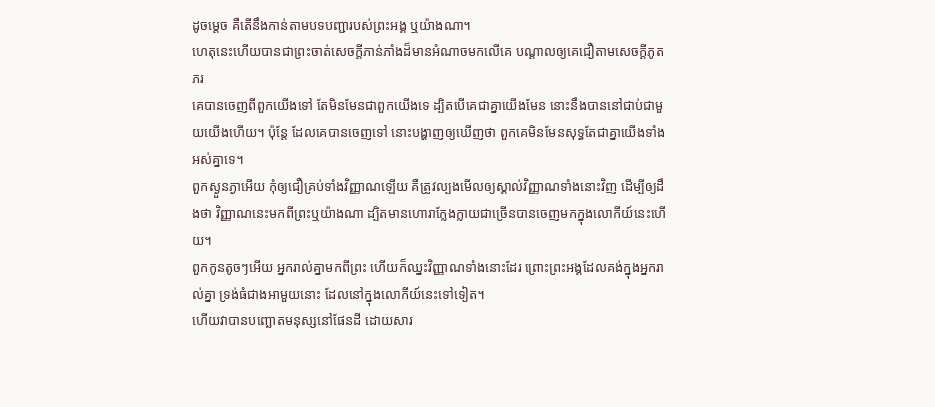ដូចម្ដេច គឺតើនឹងកាន់តាមបទបញ្ជារបស់ព្រះអង្គ ឬយ៉ាងណា។
ហេតុនេះហើយបានជាព្រះចាត់សេចក្ដីភាន់ភាំងដ៏មានអំណាចមកលើគេ បណ្ដាលឲ្យគេជឿតាមសេចក្ដីភូតភរ
គេបានចេញពីពួកយើងទៅ តែមិនមែនជាពួកយើងទេ ដ្បិតបើគេជាគ្នាយើងមែន នោះនឹងបាននៅជាប់ជាមួយយើងហើយ។ ប៉ុន្ដែ ដែលគេបានចេញទៅ នោះបង្ហាញឲ្យឃើញថា ពួកគេមិនមែនសុទ្ធតែជាគ្នាយើងទាំងអស់គ្នាទេ។
ពួកស្ងួនភ្ងាអើយ កុំឲ្យជឿគ្រប់ទាំងវិញ្ញាណឡើយ គឺត្រូវល្បងមើលឲ្យស្គាល់វិញ្ញាណទាំងនោះវិញ ដើម្បីឲ្យដឹងថា វិញ្ញាណនេះមកពីព្រះឬយ៉ាងណា ដ្បិតមានហោរាក្លែងក្លាយជាច្រើនបានចេញមកក្នុងលោកីយ៍នេះហើយ។
ពួកកូនតូចៗអើយ អ្នករាល់គ្នាមកពីព្រះ ហើយក៏ឈ្នះវិញ្ញាណទាំងនោះដែរ ព្រោះព្រះអង្គដែលគង់ក្នុងអ្នករាល់គ្នា ទ្រង់ធំជាងអាមួយនោះ ដែលនៅក្នុងលោកីយ៍នេះទៅទៀត។
ហើយវាបានបញ្ឆោតមនុស្សនៅផែនដី ដោយសារ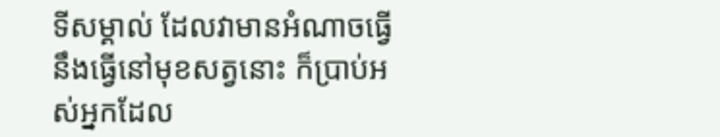ទីសម្គាល់ ដែលវាមានអំណាចធ្វើនឹងធ្វើនៅមុខសត្វនោះ ក៏ប្រាប់អស់អ្នកដែល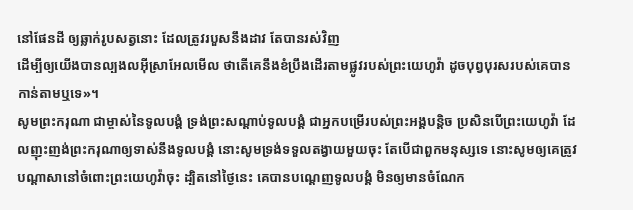នៅផែនដី ឲ្យឆ្លាក់រូបសត្វនោះ ដែលត្រូវរបួសនឹងដាវ តែបានរស់វិញ
ដើម្បីឲ្យយើងបានល្បងលអ៊ីស្រាអែលមើល ថាតើគេនឹងខំប្រឹងដើរតាមផ្លូវរបស់ព្រះយេហូវ៉ា ដូចបុព្វបុរសរបស់គេបានកាន់តាមឬទេ»។
សូមព្រះករុណា ជាម្ចាស់នៃទូលបង្គំ ទ្រង់ព្រះសណ្តាប់ទូលបង្គំ ជាអ្នកបម្រើរបស់ព្រះអង្គបន្តិច ប្រសិនបើព្រះយេហូវ៉ា ដែលញុះញង់ព្រះករុណាឲ្យទាស់នឹងទូលបង្គំ នោះសូមទ្រង់ទទួលតង្វាយមួយចុះ តែបើជាពួកមនុស្សទេ នោះសូមឲ្យគេត្រូវបណ្ដាសានៅចំពោះព្រះយេហូវ៉ាចុះ ដ្បិតនៅថ្ងៃនេះ គេបានបណ្តេញទូលបង្គំ មិនឲ្យមានចំណែក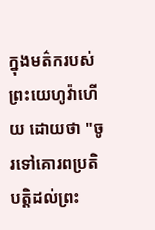ក្នុងមត៌ករបស់ព្រះយេហូវ៉ាហើយ ដោយថា "ចូរទៅគោរពប្រតិបត្តិដល់ព្រះ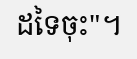ដទៃចុះ"។